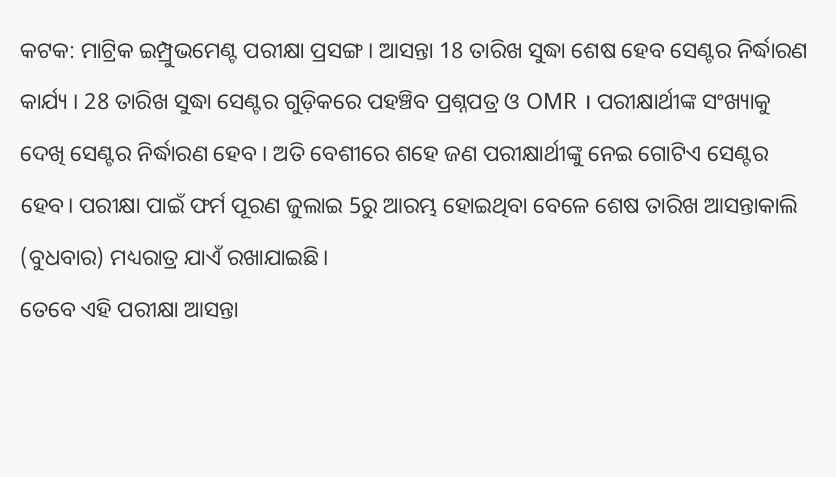କଟକ: ମାଟ୍ରିକ ଇମ୍ପ୍ରୁଭମେଣ୍ଟ ପରୀକ୍ଷା ପ୍ରସଙ୍ଗ। ଆସନ୍ତା 18 ତାରିଖ ସୁଦ୍ଧା ଶେଷ ହେବ ସେଣ୍ଟର ନିର୍ଦ୍ଧାରଣ କାର୍ଯ୍ୟ । 28 ତାରିଖ ସୁଦ୍ଧା ସେଣ୍ଟର ଗୁଡ଼ିକରେ ପହଞ୍ଚିବ ପ୍ରଶ୍ନପତ୍ର ଓ OMR । ପରୀକ୍ଷାର୍ଥୀଙ୍କ ସଂଖ୍ୟାକୁ ଦେଖି ସେଣ୍ଟର ନିର୍ଦ୍ଧାରଣ ହେବ । ଅତି ବେଶୀରେ ଶହେ ଜଣ ପରୀକ୍ଷାର୍ଥୀଙ୍କୁ ନେଇ ଗୋଟିଏ ସେଣ୍ଟର ହେବ। ପରୀକ୍ଷା ପାଇଁ ଫର୍ମ ପୂରଣ ଜୁଲାଇ 5ରୁ ଆରମ୍ଭ ହୋଇଥିବା ବେଳେ ଶେଷ ତାରିଖ ଆସନ୍ତାକାଲି (ବୁଧବାର) ମଧ୍ୟରାତ୍ର ଯାଏଁ ରଖାଯାଇଛି।
ତେବେ ଏହି ପରୀକ୍ଷା ଆସନ୍ତା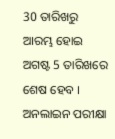30 ତାରିଖରୁ ଆରମ୍ଭ ହୋଇ ଅଗଷ୍ଟ 5 ତାରିଖରେ ଶେଷ ହେବ । ଅନଲାଇନ ପରୀକ୍ଷା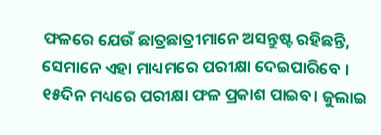ଫଳରେ ଯେଉଁ ଛାତ୍ରଛାତ୍ରୀମାନେ ଅସନ୍ତୁଷ୍ଟ ରହିଛନ୍ତି, ସେମାନେ ଏହା ମାଧ୍ୟମରେ ପରୀକ୍ଷା ଦେଇପାରିବେ । ୧୫ଦିନ ମଧ୍ୟରେ ପରୀକ୍ଷା ଫଳ ପ୍ରକାଶ ପାଇବ। ଜୁଲାଇ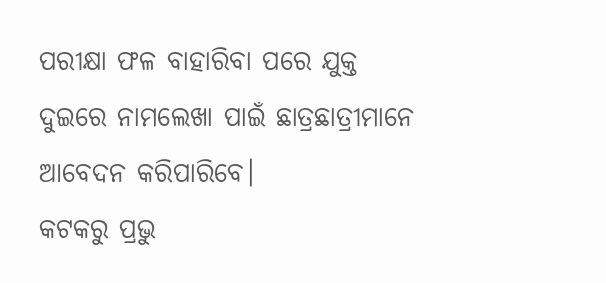ପରୀକ୍ଷା ଫଳ ବାହାରିବା ପରେ ଯୁକ୍ତ ଦୁଇରେ ନାମଲେଖା ପାଇଁ ଛାତ୍ରଛାତ୍ରୀମାନେ ଆବେଦନ କରିପାରିବେ।
କଟକରୁ ପ୍ରଭୁ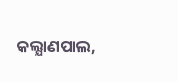କଲ୍ଯାଣପାଲ,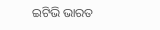ଇଟିଭି ଭାରତ